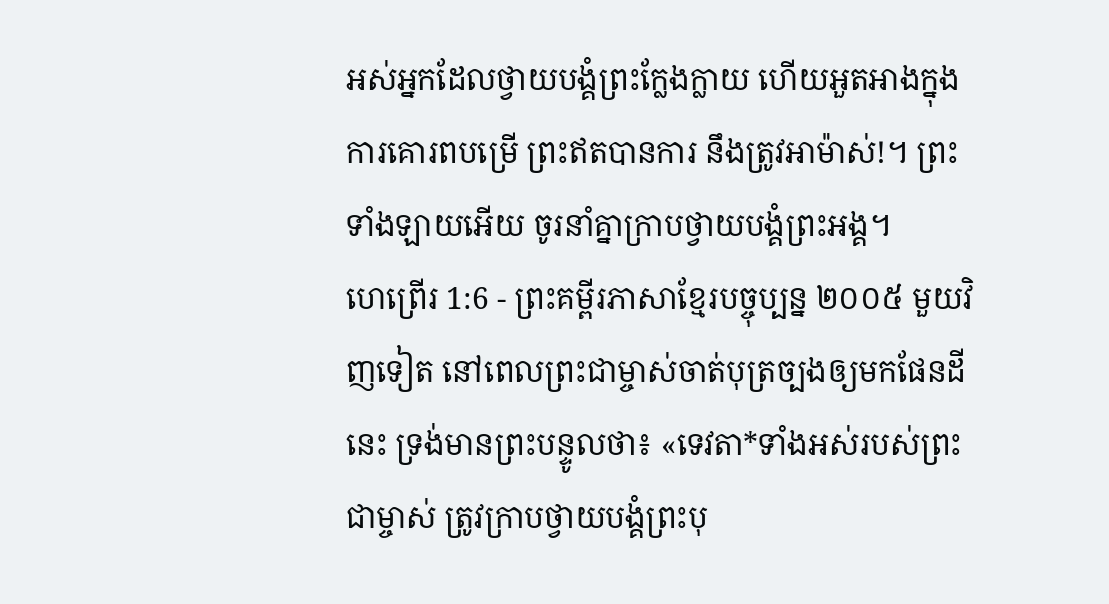អស់អ្នកដែលថ្វាយបង្គំព្រះក្លែងក្លាយ ហើយអួតអាងក្នុងការគោរពបម្រើ ព្រះឥតបានការ នឹងត្រូវអាម៉ាស់!។ ព្រះទាំងឡាយអើយ ចូរនាំគ្នាក្រាបថ្វាយបង្គំព្រះអង្គ។
ហេព្រើរ 1:6 - ព្រះគម្ពីរភាសាខ្មែរបច្ចុប្បន្ន ២០០៥ មួយវិញទៀត នៅពេលព្រះជាម្ចាស់ចាត់បុត្រច្បងឲ្យមកផែនដីនេះ ទ្រង់មានព្រះបន្ទូលថា៖ «ទេវតា*ទាំងអស់របស់ព្រះជាម្ចាស់ ត្រូវក្រាបថ្វាយបង្គំព្រះបុ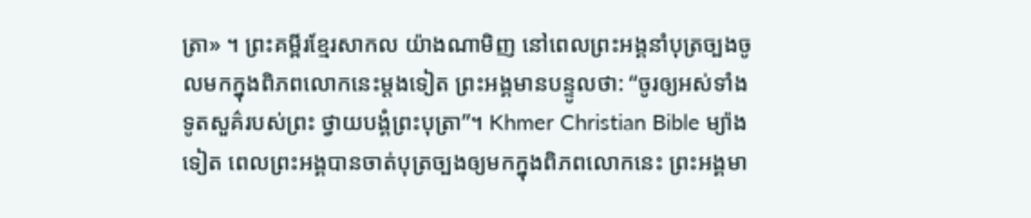ត្រា» ។ ព្រះគម្ពីរខ្មែរសាកល យ៉ាងណាមិញ នៅពេលព្រះអង្គនាំបុត្រច្បងចូលមកក្នុងពិភពលោកនេះម្ដងទៀត ព្រះអង្គមានបន្ទូលថា: “ចូរឲ្យអស់ទាំងទូតសួគ៌របស់ព្រះ ថ្វាយបង្គំព្រះបុត្រា”។ Khmer Christian Bible ម្យ៉ាងទៀត ពេលព្រះអង្គបានចាត់បុត្រច្បងឲ្យមកក្នុងពិភពលោកនេះ ព្រះអង្គមា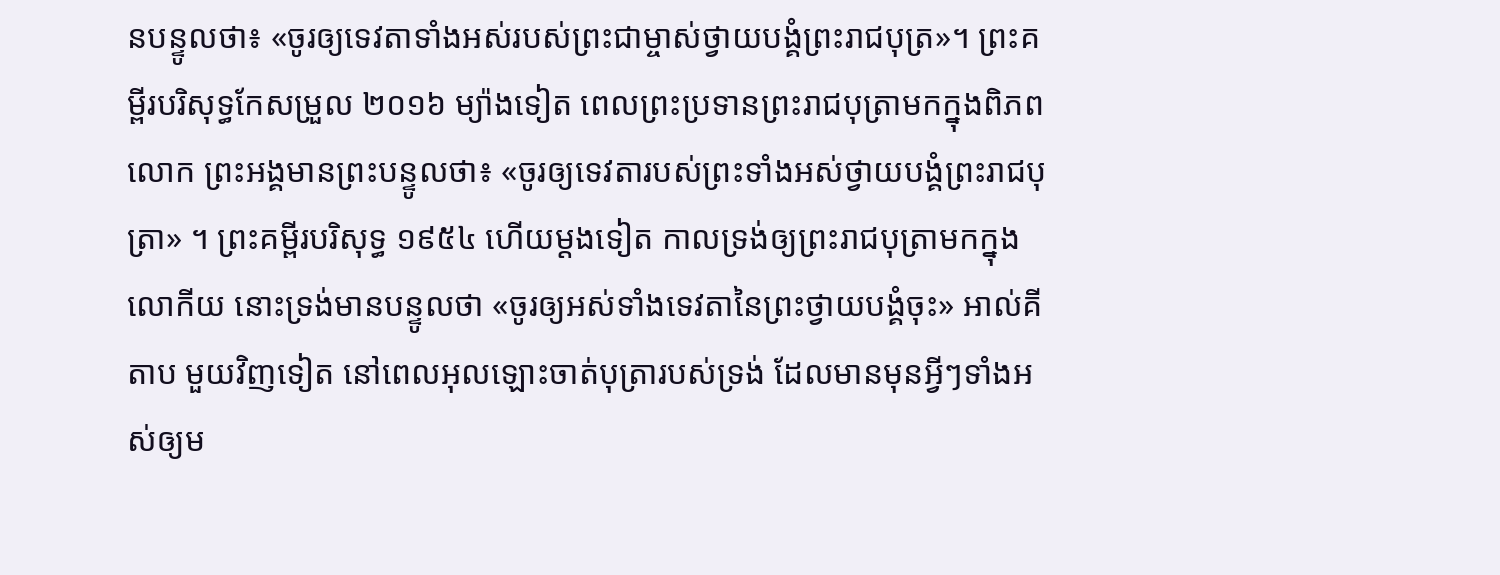នបន្ទូលថា៖ «ចូរឲ្យទេវតាទាំងអស់របស់ព្រះជាម្ចាស់ថ្វាយបង្គំព្រះរាជបុត្រ»។ ព្រះគម្ពីរបរិសុទ្ធកែសម្រួល ២០១៦ ម្យ៉ាងទៀត ពេលព្រះប្រទានព្រះរាជបុត្រាមកក្នុងពិភពលោក ព្រះអង្គមានព្រះបន្ទូលថា៖ «ចូរឲ្យទេវតារបស់ព្រះទាំងអស់ថ្វាយបង្គំព្រះរាជបុត្រា» ។ ព្រះគម្ពីរបរិសុទ្ធ ១៩៥៤ ហើយម្តងទៀត កាលទ្រង់ឲ្យព្រះរាជបុត្រាមកក្នុងលោកីយ នោះទ្រង់មានបន្ទូលថា «ចូរឲ្យអស់ទាំងទេវតានៃព្រះថ្វាយបង្គំចុះ» អាល់គីតាប មួយវិញទៀត នៅពេលអុលឡោះចាត់បុត្រារបស់ទ្រង់ ដែលមានមុនអ្វីៗទាំងអស់ឲ្យម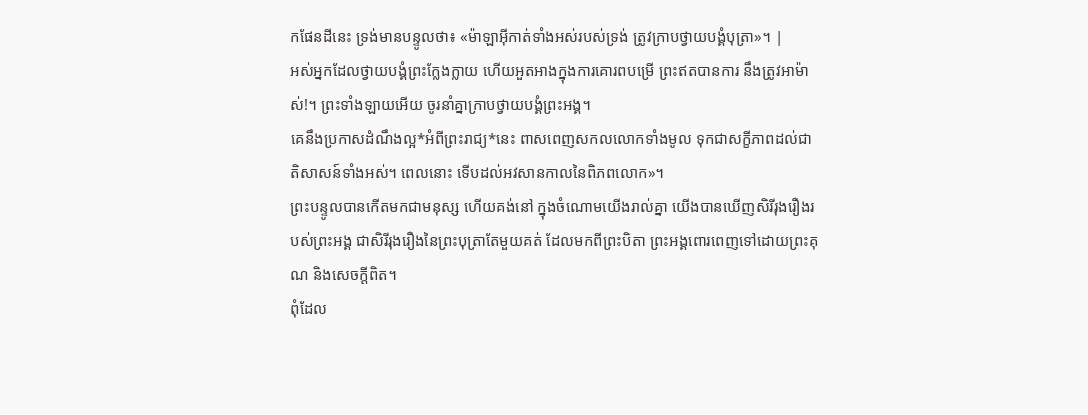កផែនដីនេះ ទ្រង់មានបន្ទូលថា៖ «ម៉ាឡាអ៊ីកាត់ទាំងអស់របស់ទ្រង់ ត្រូវក្រាបថ្វាយបង្គំបុត្រា»។ |
អស់អ្នកដែលថ្វាយបង្គំព្រះក្លែងក្លាយ ហើយអួតអាងក្នុងការគោរពបម្រើ ព្រះឥតបានការ នឹងត្រូវអាម៉ាស់!។ ព្រះទាំងឡាយអើយ ចូរនាំគ្នាក្រាបថ្វាយបង្គំព្រះអង្គ។
គេនឹងប្រកាសដំណឹងល្អ*អំពីព្រះរាជ្យ*នេះ ពាសពេញសកលលោកទាំងមូល ទុកជាសក្ខីភាពដល់ជាតិសាសន៍ទាំងអស់។ ពេលនោះ ទើបដល់អវសានកាលនៃពិភពលោក»។
ព្រះបន្ទូលបានកើតមកជាមនុស្ស ហើយគង់នៅ ក្នុងចំណោមយើងរាល់គ្នា យើងបានឃើញសិរីរុងរឿងរបស់ព្រះអង្គ ជាសិរីរុងរឿងនៃព្រះបុត្រាតែមួយគត់ ដែលមកពីព្រះបិតា ព្រះអង្គពោរពេញទៅដោយព្រះគុណ និងសេចក្ដីពិត។
ពុំដែល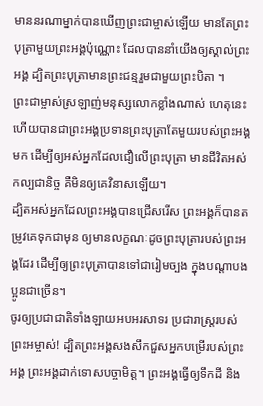មាននរណាម្នាក់បានឃើញព្រះជាម្ចាស់ឡើយ មានតែព្រះបុត្រាមួយព្រះអង្គប៉ុណ្ណោះ ដែលបាននាំយើងឲ្យស្គាល់ព្រះអង្គ ដ្បិតព្រះបុត្រាមានព្រះជន្មរួមជាមួយព្រះបិតា ។
ព្រះជាម្ចាស់ស្រឡាញ់មនុស្សលោកខ្លាំងណាស់ ហេតុនេះហើយបានជាព្រះអង្គប្រទានព្រះបុត្រាតែមួយរបស់ព្រះអង្គមក ដើម្បីឲ្យអស់អ្នកដែលជឿលើព្រះបុត្រា មានជីវិតអស់កល្បជានិច្ច គឺមិនឲ្យគេវិនាសឡើយ។
ដ្បិតអស់អ្នកដែលព្រះអង្គបានជ្រើសរើស ព្រះអង្គក៏បានតម្រូវគេទុកជាមុន ឲ្យមានលក្ខណៈដូចព្រះបុត្រារបស់ព្រះអង្គដែរ ដើម្បីឲ្យព្រះបុត្រាបានទៅជារៀមច្បង ក្នុងបណ្ដាបងប្អូនជាច្រើន។
ចូរឲ្យប្រជាជាតិទាំងឡាយអបអរសាទរ ប្រជារាស្ត្ររបស់ព្រះអម្ចាស់! ដ្បិតព្រះអង្គសងសឹកជួសអ្នកបម្រើរបស់ព្រះអង្គ ព្រះអង្គដាក់ទោសបច្ចាមិត្ត។ ព្រះអង្គធ្វើឲ្យទឹកដី និង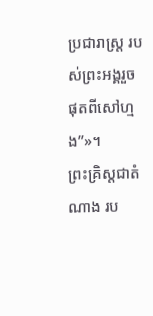ប្រជារាស្ត្រ របស់ព្រះអង្គរួចផុតពីសៅហ្មង”»។
ព្រះគ្រិស្តជាតំណាង រប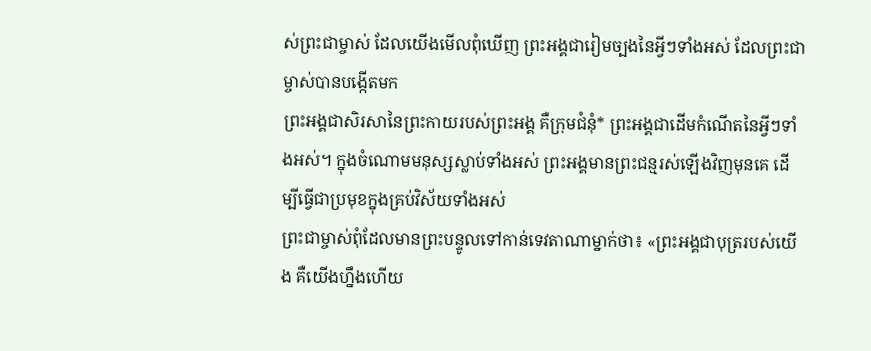ស់ព្រះជាម្ចាស់ ដែលយើងមើលពុំឃើញ ព្រះអង្គជារៀមច្បងនៃអ្វីៗទាំងអស់ ដែលព្រះជាម្ចាស់បានបង្កើតមក
ព្រះអង្គជាសិរសានៃព្រះកាយរបស់ព្រះអង្គ គឺក្រុមជំនុំ* ព្រះអង្គជាដើមកំណើតនៃអ្វីៗទាំងអស់។ ក្នុងចំណោមមនុស្សស្លាប់ទាំងអស់ ព្រះអង្គមានព្រះជន្មរស់ឡើងវិញមុនគេ ដើម្បីធ្វើជាប្រមុខក្នុងគ្រប់វិស័យទាំងអស់
ព្រះជាម្ចាស់ពុំដែលមានព្រះបន្ទូលទៅកាន់ទេវតាណាម្នាក់ថា៖ «ព្រះអង្គជាបុត្ររបស់យើង គឺយើងហ្នឹងហើយ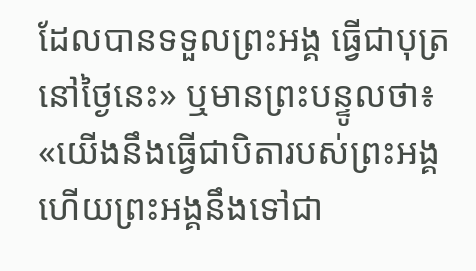ដែលបានទទួលព្រះអង្គ ធ្វើជាបុត្រនៅថ្ងៃនេះ» ឬមានព្រះបន្ទូលថា៖ «យើងនឹងធ្វើជាបិតារបស់ព្រះអង្គ ហើយព្រះអង្គនឹងទៅជា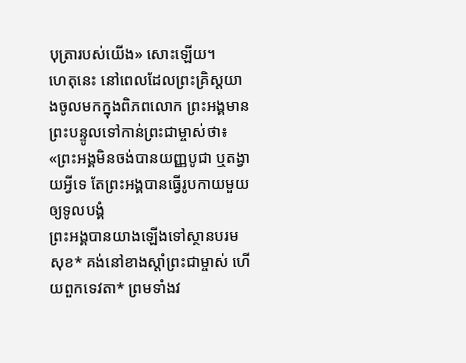បុត្រារបស់យើង» សោះឡើយ។
ហេតុនេះ នៅពេលដែលព្រះគ្រិស្តយាងចូលមកក្នុងពិភពលោក ព្រះអង្គមានព្រះបន្ទូលទៅកាន់ព្រះជាម្ចាស់ថា៖ «ព្រះអង្គមិនចង់បានយញ្ញបូជា ឬតង្វាយអ្វីទេ តែព្រះអង្គបានធ្វើរូបកាយមួយឲ្យទូលបង្គំ
ព្រះអង្គបានយាងឡើងទៅស្ថានបរមសុខ* គង់នៅខាងស្ដាំព្រះជាម្ចាស់ ហើយពួកទេវតា* ព្រមទាំងវ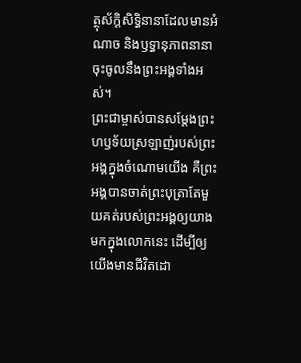ត្ថុស័ក្តិសិទ្ធិនានាដែលមានអំណាច និងឫទ្ធានុភាពនានា ចុះចូលនឹងព្រះអង្គទាំងអស់។
ព្រះជាម្ចាស់បានសម្តែងព្រះហឫទ័យស្រឡាញ់របស់ព្រះអង្គក្នុងចំណោមយើង គឺព្រះអង្គបានចាត់ព្រះបុត្រាតែមួយគត់របស់ព្រះអង្គឲ្យយាងមកក្នុងលោកនេះ ដើម្បីឲ្យយើងមានជីវិតដោ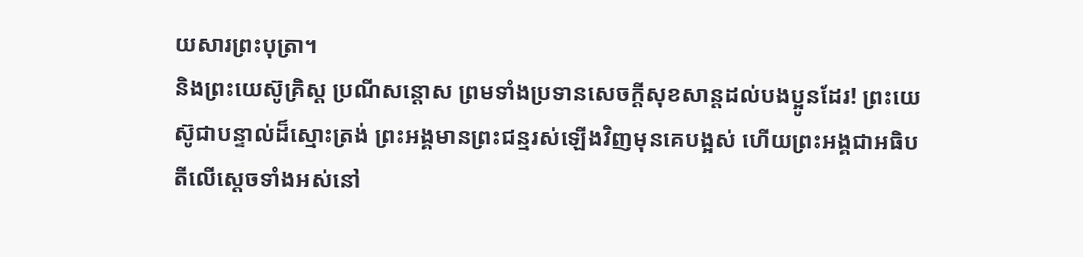យសារព្រះបុត្រា។
និងព្រះយេស៊ូគ្រិស្ត ប្រណីសន្ដោស ព្រមទាំងប្រទានសេចក្ដីសុខសាន្តដល់បងប្អូនដែរ! ព្រះយេស៊ូជាបន្ទាល់ដ៏ស្មោះត្រង់ ព្រះអង្គមានព្រះជន្មរស់ឡើងវិញមុនគេបង្អស់ ហើយព្រះអង្គជាអធិបតីលើស្ដេចទាំងអស់នៅ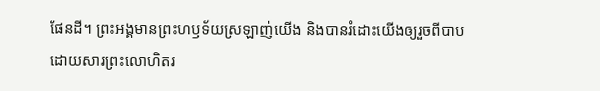ផែនដី។ ព្រះអង្គមានព្រះហឫទ័យស្រឡាញ់យើង និងបានរំដោះយើងឲ្យរួចពីបាប ដោយសារព្រះលោហិតរ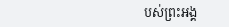បស់ព្រះអង្គ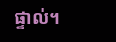ផ្ទាល់។